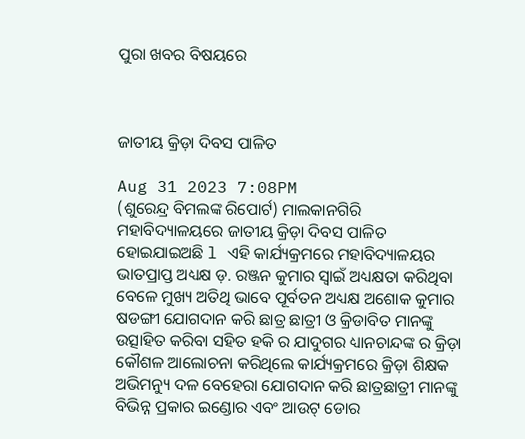ପୁରା ଖବର ବିଷୟରେ



ଜାତୀୟ କ୍ରିଡ଼ା ଦିବସ ପାଳିତ

Aug 31 2023 7:08PM
(ଶୁରେନ୍ଦ୍ର ବିମଲଙ୍କ ରିପୋର୍ଟ) ମାଲକାନଗିରି ମହାବିଦ୍ୟାଳୟରେ ଜାତୀୟ କ୍ରିଡ଼ା ଦିବସ ପାଳିତ ହୋଇଯାଇଅଛି l ଏହି କାର୍ଯ୍ୟକ୍ରମରେ ମହାବିଦ୍ୟାଳୟର ଭାତପ୍ରାପ୍ତ ଅଧ୍ୟକ୍ଷ ଡ଼. ରଞ୍ଜନ କୁମାର ସ୍ବାଇଁ ଅଧ୍ୟକ୍ଷତା କରିଥିବା ବେଳେ ମୁଖ୍ୟ ଅତିଥି ଭାବେ ପୂର୍ବତନ ଅଧ୍ୟକ୍ଷ ଅଶୋକ କୁମାର ଷଡଙ୍ଗୀ ଯୋଗଦାନ କରି ଛାତ୍ର ଛାତ୍ରୀ ଓ କ୍ରିଡାବିତ ମାନଙ୍କୁ ଉତ୍ସାହିତ କରିବା ସହିତ ହକି ର ଯାଦୁଗର ଧ୍ୟାନଚାନ୍ଦଙ୍କ ର କ୍ରିଡ଼ା କୌଶଳ ଆଲୋଚନା କରିଥିଲେ କାର୍ଯ୍ୟକ୍ରମରେ କ୍ରିଡ଼ା ଶିକ୍ଷକ ଅଭିମନ୍ୟୁ ଦଳ ବେହେରା ଯୋଗଦାନ କରି ଛାତ୍ରଛାତ୍ରୀ ମାନଙ୍କୁ ବିଭିନ୍ନ ପ୍ରକାର ଇଣ୍ଡୋର ଏବଂ ଆଉଟ୍ ଡୋର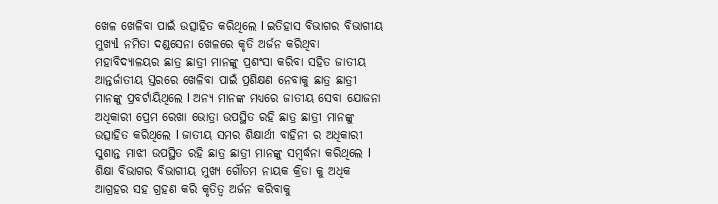ଖେଳ ଖେଳିବା ପାଇଁ ଉତ୍ସାହିତ କରିଥିଲେ l ଇତିହାସ ବିଭାଗର ବିଭାଗୀୟ ମୁଖ୍ୟl ନମିତା ଦଣ୍ଡସେନା ଖେଳରେ କୃତି ଅର୍ଜନ କରିଥିବା ମହାବିଦ୍ୟାଳୟର ଛାତ୍ର ଛାତ୍ରୀ ମାନଙ୍କୁ ପ୍ରଶଂସା କରିବା ସହିତ ଜାତୀୟ ଆନ୍ତର୍ଜାତୀୟ ସ୍ତରରେ ଖେଳିବା ପାଇଁ ପ୍ରଶିକ୍ଷଣ ନେବାକୁ ଛାତ୍ର ଛାତ୍ରୀ ମାନଙ୍କୁ ପ୍ରବର୍ଟାୟିଥିଲେ l ଅନ୍ୟ ମାନଙ୍କ ମଧ୍ୟରେ ଜାତୀୟ ସେବା ଯୋଜନା ଅଧିକାରୀ ପ୍ରେମ ରେଖା ଭୋତ୍ରା ଉପସ୍ଥିତ ରହି ଛାତ୍ର ଛାତ୍ରୀ ମାନଙ୍କୁ ଉତ୍ସାହିତ କରିଥିଲେ l ଜାତୀୟ ସମର ଶିକ୍ଷାର୍ଥୀ ବାହିନୀ ର ଅଧିକାରୀ ସୁଶାନ୍ତ ମାଝୀ ଉପସ୍ଥିତ ରହି ଛାତ୍ର ଛାତ୍ରୀ ମାନଙ୍କୁ ସମ୍ବର୍ଦ୍ଧନା କରିଥିଲେ l ଶିକ୍ଷା ବିଭାଗର ବିଭାଗୀୟ ମୁଖ୍ୟ ଗୌତମ ନାୟକ କ୍ରିଡା କୁ ଅଧିକ ଆଗ୍ରହର ସହ ଗ୍ରହଣ କରି କୃତିତ୍ୱ ଅର୍ଜନ କରିବାକୁ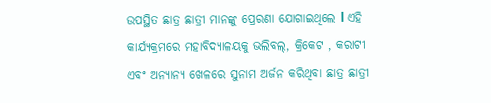ଉପସ୍ଥିତ ଛାତ୍ର ଛାତ୍ରୀ ମାନଙ୍କୁ ପ୍ରେରଣା ଯୋଗାଇଥିଲେ l ଏହି କାର୍ଯ୍ୟକ୍ରମରେ ମହାବିଦ୍ୟାଳୟକୁ ଭଲିବଲ୍, କ୍ରିକେଟ , କରାଟୀ ଏବଂ ଅନ୍ୟାନ୍ୟ ଖେଳରେ ସୁନାମ ଅର୍ଜନ କରିଥିବା ଛାତ୍ର ଛାତ୍ରୀ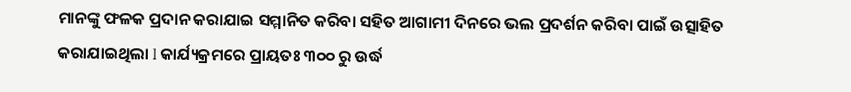ମାନଙ୍କୁ ଫଳକ ପ୍ରଦାନ କରାଯାଇ ସମ୍ମାନିତ କରିବା ସହିତ ଆଗାମୀ ଦିନରେ ଭଲ ପ୍ରଦର୍ଶନ କରିବା ପାଇଁ ଉତ୍ସାହିତ କରାଯାଇଥିଲା l କାର୍ଯ୍ୟକ୍ରମରେ ପ୍ରାୟତଃ ୩୦୦ ରୁ ଉର୍ଦ୍ଧ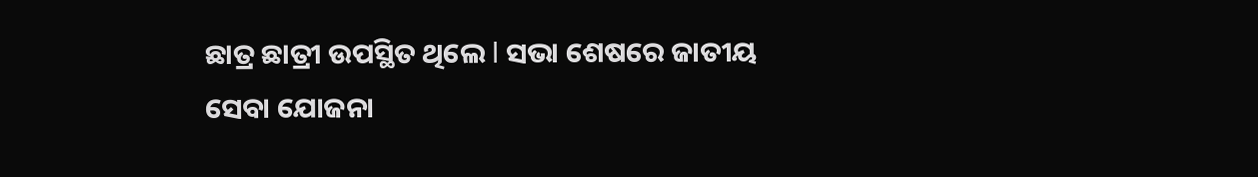ଛାତ୍ର ଛାତ୍ରୀ ଉପସ୍ଥିତ ଥିଲେ l ସଭା ଶେଷରେ ଜାତୀୟ ସେବା ଯୋଜନା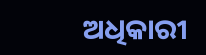ଅଧିକାରୀ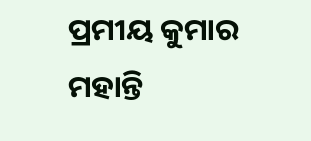ପ୍ରମୀୟ କୁମାର ମହାନ୍ତି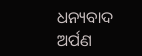ଧନ୍ୟବାଦ ଅର୍ପଣ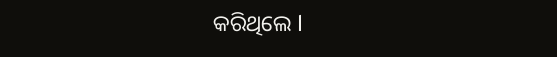କରିଥିଲେ l